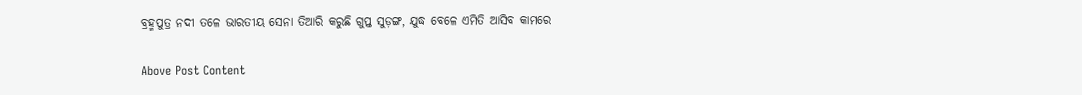ବ୍ରହ୍ମପୁତ୍ର ନଦୀ ତଳେ ଭାରତୀୟ ସେନା ତିଆରି କରୁଛି ଗୁପ୍ତ ସୁଡ଼ଙ୍ଗ, ଯୁଦ୍ଧ ବେଳେ ଏମିତି ଆସିବ କାମରେ

Above Post Content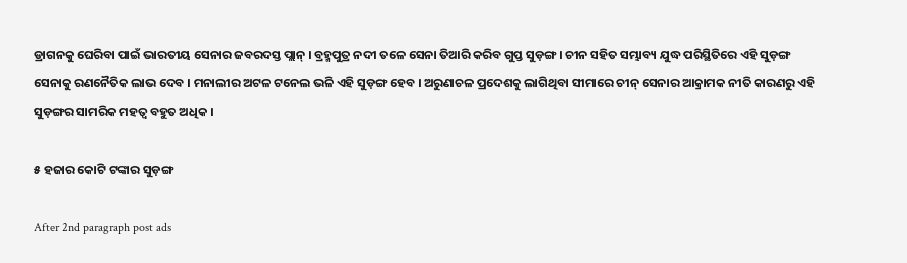ଡ୍ରାଗନକୁ ଘେରିବା ପାଇଁ ଭାରତୀୟ ସେନାର ଜବରଦସ୍ତ ପ୍ଲାନ୍ । ବ୍ରହ୍ମପୁତ୍ର ନଦୀ ତଳେ ସେନା ତିଆରି କରିବ ଗୁପ୍ତ ସୁଡ଼ଙ୍ଗ । ଚୀନ ସହିତ ସମ୍ଭାବ୍ୟ ଯୁଦ୍ଧ ପରିସ୍ଥିତିରେ ଏହି ସୁଡ଼ଙ୍ଗ ସେନାକୁ ରଣନୈତିକ ଲାଭ ଦେବ । ମନାଲୀର ଅଟଳ ଟନେଲ ଭଳି ଏହି ସୁଡ଼ଙ୍ଗ ହେବ । ଅରୁଣାଚଳ ପ୍ରଦେଶକୁ ଲାଗିଥିବା ସୀମାରେ ଚୀନ୍ ସେନାର ଆକ୍ରାମକ ନୀତି କାରଣରୁ ଏହି ସୁଡ଼ଙ୍ଗର ସାମରିକ ମହତ୍ୱ ବହୁତ ଅଧିକ ।

୫ ହଜାର କୋଟି ଟଙ୍କାର ସୁଡ଼ଙ୍ଗ

After 2nd paragraph post ads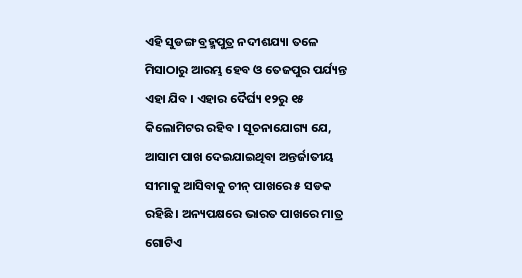ଏହି ସୁଡଙ୍ଗ ବ୍ରହ୍ମପୁତ୍ର ନଦୀଶଯ୍ୟା ତଳେ ମିସାଠାରୁ ଆରମ୍ଭ ହେବ ଓ ତେଜପୁର ପର୍ଯ୍ୟନ୍ତ ଏହା ଯିବ । ଏହାର ଦୈର୍ଘ୍ୟ ୧୨ରୁ ୧୫ କିଲୋମିଟର ରହିବ । ସୂଚନାଯୋଗ୍ୟ ଯେ, ଆସାମ ପାଖ ଦେଇଯାଇଥିବା ଅନ୍ତର୍ଜାତୀୟ ସୀମାକୁ ଆସିବାକୁ ଚୀନ୍ ପାଖରେ ୫ ସଡକ ରହିଛି । ଅନ୍ୟପକ୍ଷରେ ଭାରତ ପାଖରେ ମାତ୍ର ଗୋଟିଏ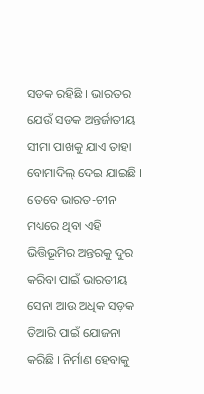ସଡକ ରହିଛି । ଭାରତର ଯେଉଁ ସଡକ ଅନ୍ତର୍ଜାତୀୟ ସୀମା ପାଖକୁ ଯାଏ ତାହା ବୋମାଦିଲ୍ ଦେଇ ଯାଇଛି । ତେବେ ଭାରତ-ଚୀନ ମଧ୍ୟରେ ଥିବା ଏହି ଭିତ୍ତିଭୂମିର ଅନ୍ତରକୁ ଦୁର କରିବା ପାଇଁ ଭାରତୀୟ ସେନା ଆଉ ଅଧିକ ସଡ଼କ ତିଆରି ପାଇଁ ଯୋଜନା କରିଛି । ନିର୍ମାଣ ହେବାକୁ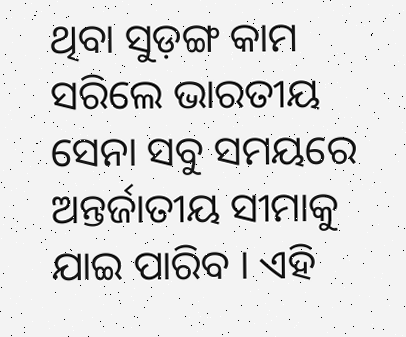ଥିବା ସୁଡ଼ଙ୍ଗ କାମ ସରିଲେ ଭାରତୀୟ ସେନା ସବୁ ସମୟରେ ଅନ୍ତର୍ଜାତୀୟ ସୀମାକୁ ଯାଇ ପାରିବ । ଏହି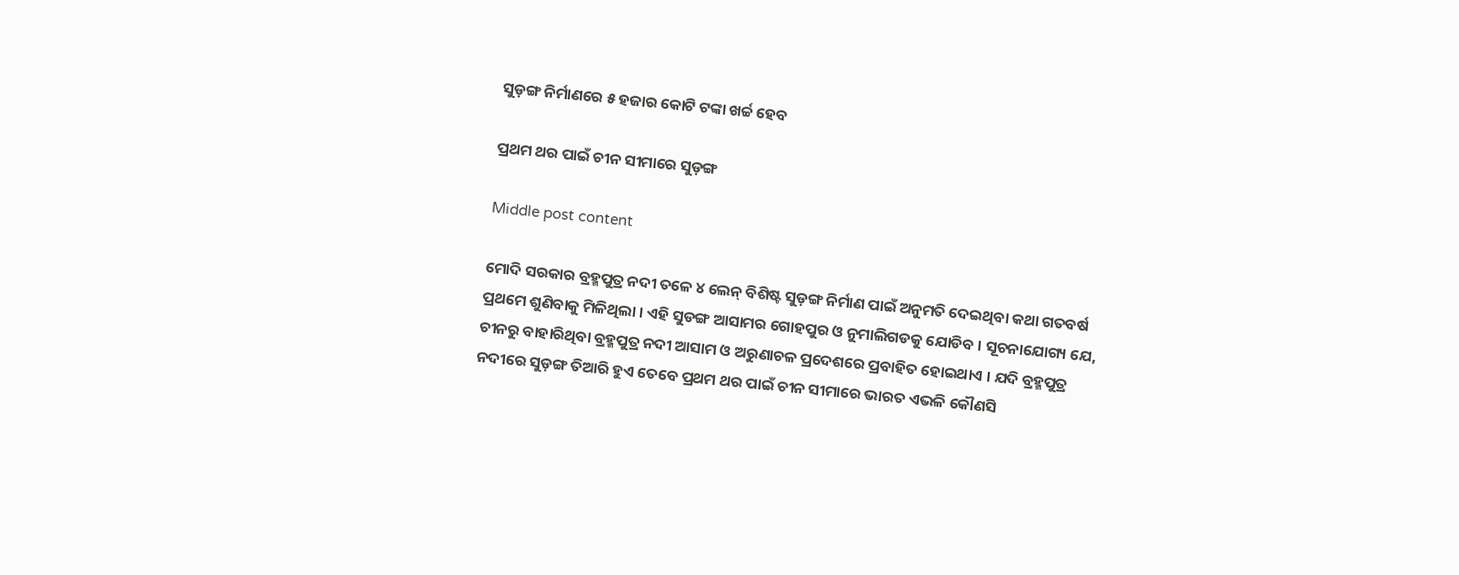ସୁଡ଼ଙ୍ଗ ନିର୍ମାଣରେ ୫ ହଜାର କୋଟି ଟଙ୍କା ଖର୍ଚ୍ଚ ହେବ

ପ୍ରଥମ ଥର ପାଇଁ ଚୀନ ସୀମାରେ ସୁଡ଼ଙ୍ଗ

Middle post content

ମୋଦି ସରକାର ବ୍ରହ୍ମପୁତ୍ର ନଦୀ ତଳେ ୪ ଲେନ୍ ବିଶିଷ୍ଟ ସୁଡ଼ଙ୍ଗ ନିର୍ମାଣ ପାଇଁ ଅନୁମତି ଦେଇଥିବା କଥା ଗତବର୍ଷ ପ୍ରଥମେ ଶୁଣିବାକୁ ମିଳିଥିଲା । ଏହି ସୁଡଙ୍ଗ ଆସାମର ଗୋହପୁର ଓ ନୁମାଲିଗଡକୁ ଯୋଡିବ । ସୂଚନାଯୋଗ୍ୟ ଯେ, ଚୀନରୁ ବାହାରିଥିବା ବ୍ରହ୍ମପୁତ୍ର ନଦୀ ଆସାମ ଓ ଅରୁଣାଚଳ ପ୍ରଦେଶରେ ପ୍ରବାହିତ ହୋଇଥାଏ । ଯଦି ବ୍ରହ୍ମପୁତ୍ର ନଦୀରେ ସୁଡ଼ଙ୍ଗ ତିଆରି ହୁଏ ତେବେ ପ୍ରଥମ ଥର ପାଇଁ ଚୀନ ସୀମାରେ ଭାରତ ଏଭଳି କୌଣସି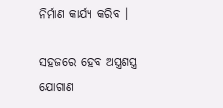ନିର୍ମାଣ କାର୍ଯ୍ୟ କରିବ ।

ସହଜରେ ହେବ ଅସ୍ତ୍ରଶସ୍ତ୍ର ଯୋଗାଣ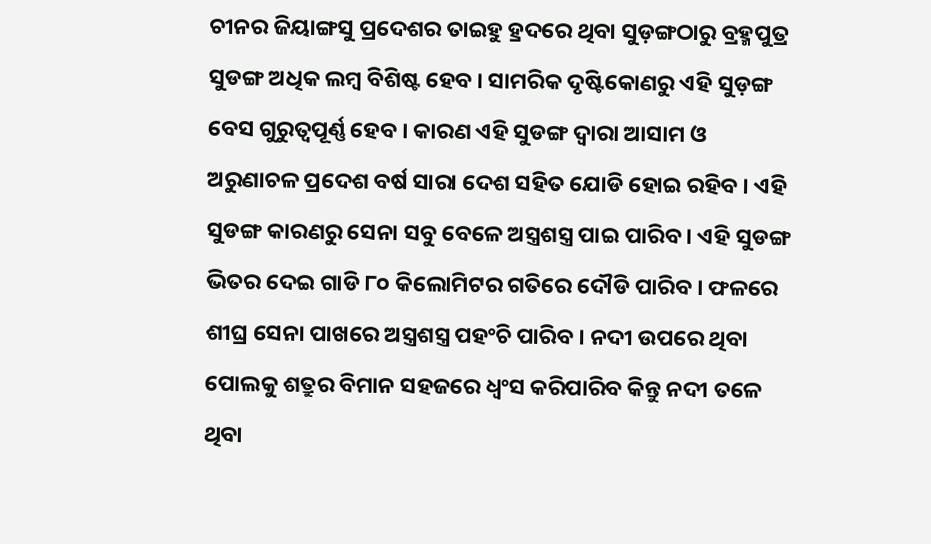ଚୀନର ଜିୟାଙ୍ଗସୁ ପ୍ରଦେଶର ତାଇହୁ ହ୍ରଦରେ ଥିବା ସୁଡ଼ଙ୍ଗଠାରୁ ବ୍ରହ୍ମପୁତ୍ର ସୁଡଙ୍ଗ ଅଧିକ ଲମ୍ବ ବିଶିଷ୍ଟ ହେବ । ସାମରିକ ଦୃଷ୍ଟିକୋଣରୁ ଏହି ସୁଡ଼ଙ୍ଗ ବେସ ଗୁରୁତ୍ୱପୂର୍ଣ୍ଣ ହେବ । କାରଣ ଏହି ସୁଡଙ୍ଗ ଦ୍ୱାରା ଆସାମ ଓ ଅରୁଣାଚଳ ପ୍ରଦେଶ ବର୍ଷ ସାରା ଦେଶ ସହିତ ଯୋଡି ହୋଇ ରହିବ । ଏହି ସୁଡଙ୍ଗ କାରଣରୁ ସେନା ସବୁ ବେଳେ ଅସ୍ତ୍ରଶସ୍ତ୍ର ପାଇ ପାରିବ । ଏହି ସୁଡଙ୍ଗ ଭିତର ଦେଇ ଗାଡି ୮୦ କିଲୋମିଟର ଗତିରେ ଦୌଡି ପାରିବ । ଫଳରେ ଶୀଘ୍ର ସେନା ପାଖରେ ଅସ୍ତ୍ରଶସ୍ତ୍ର ପହଂଚି ପାରିବ । ନଦୀ ଉପରେ ଥିବା ପୋଲକୁ ଶତ୍ରୁର ବିମାନ ସହଜରେ ଧ୍ୱଂସ କରିପାରିବ କିନ୍ତୁ ନଦୀ ତଳେ ଥିବା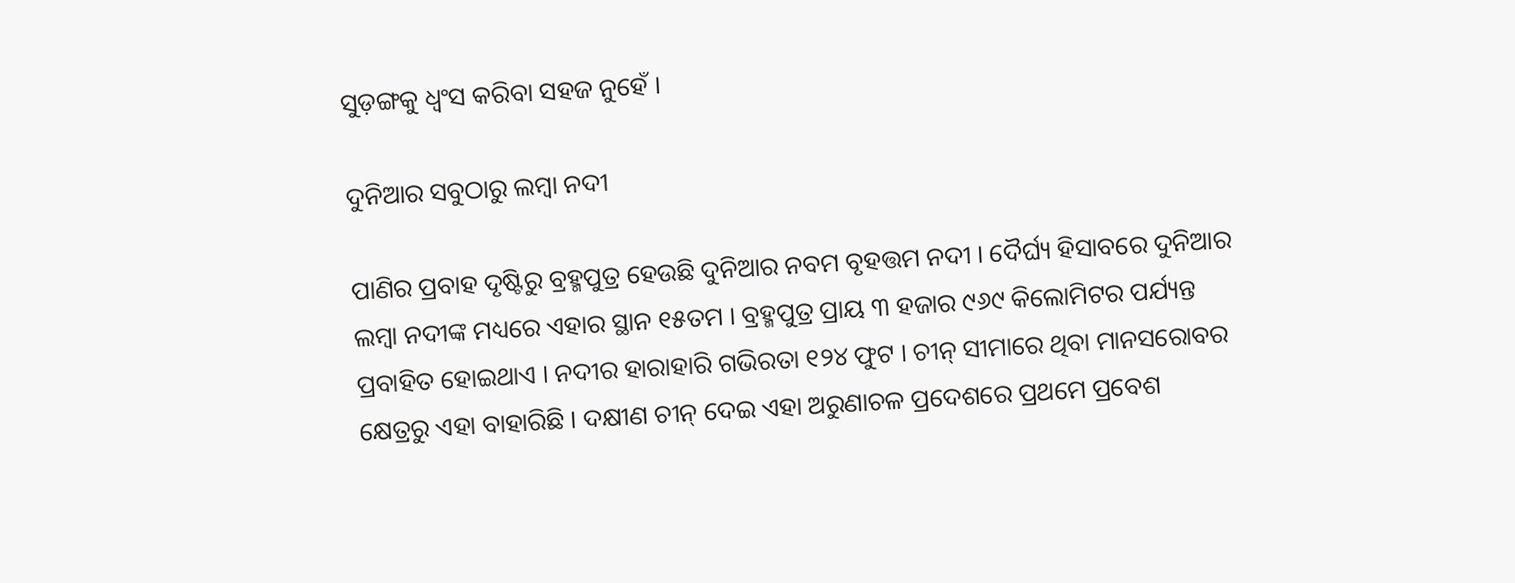ସୁଡ଼ଙ୍ଗକୁ ଧ୍ୱଂସ କରିବା ସହଜ ନୁହେଁ ।

ଦୁନିଆର ସବୁଠାରୁ ଲମ୍ବା ନଦୀ

ପାଣିର ପ୍ରବାହ ଦୃଷ୍ଟିରୁ ବ୍ରହ୍ମପୁତ୍ର ହେଉଛି ଦୁନିଆର ନବମ ବୃହତ୍ତମ ନଦୀ । ଦୈର୍ଘ୍ୟ ହିସାବରେ ଦୁନିଆର ଲମ୍ବା ନଦୀଙ୍କ ମଧ୍ୟରେ ଏହାର ସ୍ଥାନ ୧୫ତମ । ବ୍ରହ୍ମପୁତ୍ର ପ୍ରାୟ ୩ ହଜାର ୯୬୯ କିଲୋମିଟର ପର୍ଯ୍ୟନ୍ତ ପ୍ରବାହିତ ହୋଇଥାଏ । ନଦୀର ହାରାହାରି ଗଭିରତା ୧୨୪ ଫୁଟ । ଚୀନ୍ ସୀମାରେ ଥିବା ମାନସରୋବର କ୍ଷେତ୍ରରୁ ଏହା ବାହାରିଛି । ଦକ୍ଷୀଣ ଚୀନ୍ ଦେଇ ଏହା ଅରୁଣାଚଳ ପ୍ରଦେଶରେ ପ୍ରଥମେ ପ୍ରବେଶ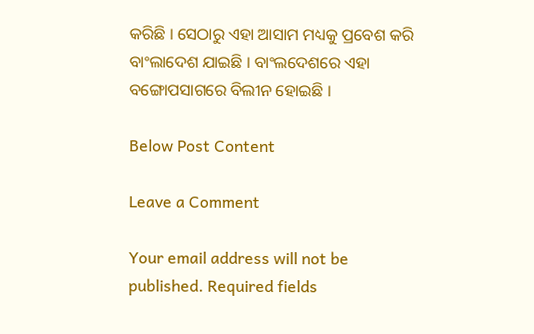କରିଛି । ସେଠାରୁ ଏହା ଆସାମ ମଧ୍ୟକୁ ପ୍ରବେଶ କରି ବାଂଲାଦେଶ ଯାଇଛି । ବାଂଲଦେଶରେ ଏହା ବଙ୍ଗୋପସାଗରେ ବିଲୀନ ହୋଇଛି ।

Below Post Content

Leave a Comment

Your email address will not be published. Required fields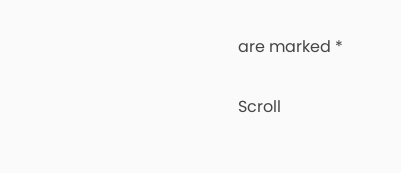are marked *

Scroll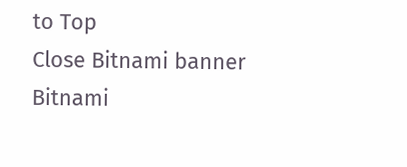to Top
Close Bitnami banner
Bitnami